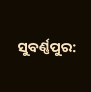ସୁବର୍ଣ୍ଣପୁର: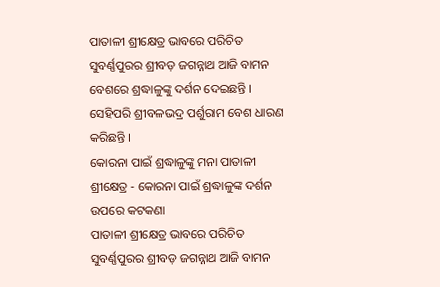ପାତାଳୀ ଶ୍ରୀକ୍ଷେତ୍ର ଭାବରେ ପରିଚିତ ସୁବର୍ଣ୍ଣପୁରର ଶ୍ରୀବଡ଼ ଜଗନ୍ନାଥ ଆଜି ବାମନ ବେଶରେ ଶ୍ରଦ୍ଧାଳୁଙ୍କୁ ଦର୍ଶନ ଦେଇଛନ୍ତି । ସେହିପରି ଶ୍ରୀବଳଭଦ୍ର ପର୍ଶୁରାମ ବେଶ ଧାରଣ କରିଛନ୍ତି ।
କୋରନା ପାଇଁ ଶ୍ରଦ୍ଧାଳୁଙ୍କୁ ମନା ପାତାଳୀ ଶ୍ରୀକ୍ଷେତ୍ର - କୋରନା ପାଇଁ ଶ୍ରଦ୍ଧାଳୁଙ୍କ ଦର୍ଶନ ଉପରେ କଟକଣା
ପାତାଳୀ ଶ୍ରୀକ୍ଷେତ୍ର ଭାବରେ ପରିଚିତ ସୁବର୍ଣ୍ଣପୁରର ଶ୍ରୀବଡ଼ ଜଗନ୍ନାଥ ଆଜି ବାମନ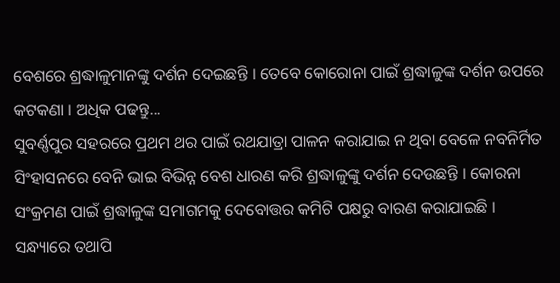ବେଶରେ ଶ୍ରଦ୍ଧାଳୁମାନଙ୍କୁ ଦର୍ଶନ ଦେଇଛନ୍ତି । ତେବେ କୋରୋନା ପାଇଁ ଶ୍ରଦ୍ଧାଳୁଙ୍କ ଦର୍ଶନ ଉପରେ କଟକଣା । ଅଧିକ ପଢନ୍ତୁ...
ସୁବର୍ଣ୍ଣପୁର ସହରରେ ପ୍ରଥମ ଥର ପାଇଁ ରଥଯାତ୍ରା ପାଳନ କରାଯାଇ ନ ଥିବା ବେଳେ ନବନିର୍ମିତ ସିଂହାସନରେ ବେନି ଭାଇ ବିଭିନ୍ନ ବେଶ ଧାରଣ କରି ଶ୍ରଦ୍ଧାଳୁଙ୍କୁ ଦର୍ଶନ ଦେଉଛନ୍ତି । କୋରନା ସଂକ୍ରମଣ ପାଇଁ ଶ୍ରଦ୍ଧାଳୁଙ୍କ ସମାଗମକୁ ଦେବୋତ୍ତର କମିଟି ପକ୍ଷରୁ ବାରଣ କରାଯାଇଛି । ସନ୍ଧ୍ୟାରେ ତଥାପି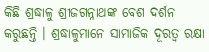କିଛି ଶ୍ରଦ୍ଧାଳୁ ଶ୍ରୀଜଗନ୍ନାଥଙ୍କ ବେଶ ଦର୍ଶନ କରୁଛନ୍ତି । ଶ୍ରଦ୍ଧାଳୁମାନେ ସାମାଜିକ ଦୂରତ୍ବ ରକ୍ଷା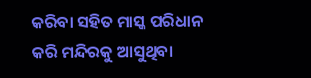କରିବା ସହିତ ମାସ୍କ ପରିଧାନ କରି ମନ୍ଦିରକୁ ଆସୁଥିବା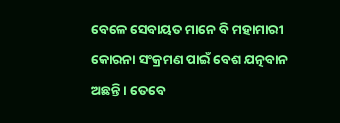ବେଳେ ସେବାୟତ ମାନେ ବି ମହାମାରୀ କୋରନା ସଂକ୍ରମଣ ପାଇଁ ବେଶ ଯତ୍ନବାନ ଅଛନ୍ତି । ତେବେ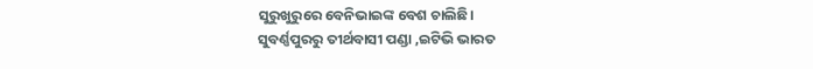ସୁରୁଖୁରୁରେ ବେନିଭାଇଙ୍କ ବେଶ ଚାଲିଛି।
ସୁବର୍ଣ୍ଣପୁରରୁ ତୀର୍ଥବାସୀ ପଣ୍ଡା ,ଇଟିଭି ଭାରତ